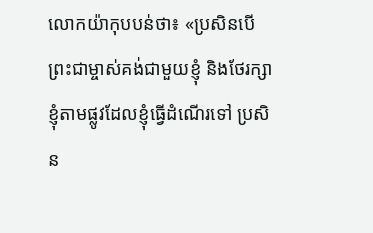លោកយ៉ាកុបបន់ថា៖ «ប្រសិនបើព្រះជាម្ចាស់គង់ជាមួយខ្ញុំ និងថែរក្សាខ្ញុំតាមផ្លូវដែលខ្ញុំធ្វើដំណើរទៅ ប្រសិន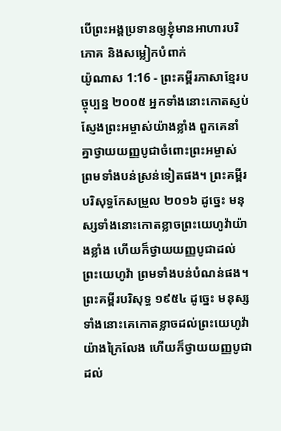បើព្រះអង្គប្រទានឲ្យខ្ញុំមានអាហារបរិភោគ និងសម្លៀកបំពាក់
យ៉ូណាស 1:16 - ព្រះគម្ពីរភាសាខ្មែរបច្ចុប្បន្ន ២០០៥ អ្នកទាំងនោះកោតស្ញប់ស្ញែងព្រះអម្ចាស់យ៉ាងខ្លាំង ពួកគេនាំគ្នាថ្វាយយញ្ញបូជាចំពោះព្រះអម្ចាស់ ព្រមទាំងបន់ស្រន់ទៀតផង។ ព្រះគម្ពីរបរិសុទ្ធកែសម្រួល ២០១៦ ដូច្នេះ មនុស្សទាំងនោះកោតខ្លាចព្រះយេហូវ៉ាយ៉ាងខ្លាំង ហើយក៏ថ្វាយយញ្ញបូជាដល់ព្រះយេហូវ៉ា ព្រមទាំងបន់បំណន់ផង។ ព្រះគម្ពីរបរិសុទ្ធ ១៩៥៤ ដូច្នេះ មនុស្សទាំងនោះគេកោតខ្លាចដល់ព្រះយេហូវ៉ាយ៉ាងក្រៃលែង ហើយក៏ថ្វាយយញ្ញបូជាដល់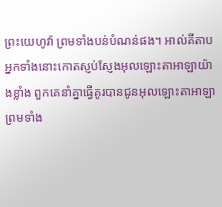ព្រះយេហូវ៉ា ព្រមទាំងបន់បំណន់ផង។ អាល់គីតាប អ្នកទាំងនោះកោតស្ញប់ស្ញែងអុលឡោះតាអាឡាយ៉ាងខ្លាំង ពួកគេនាំគ្នាធ្វើគូរបានជូនអុលឡោះតាអាឡា ព្រមទាំង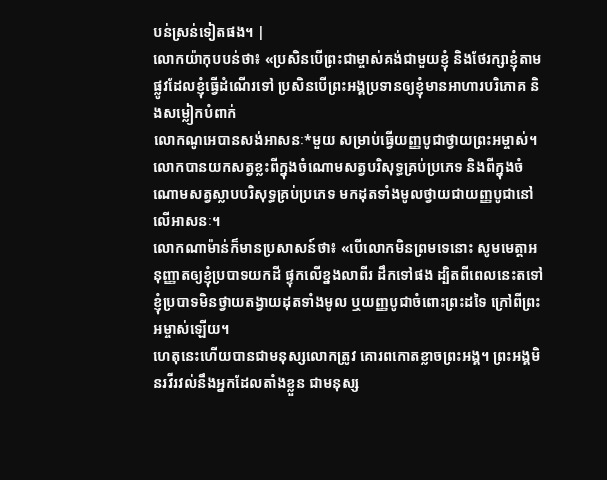បន់ស្រន់ទៀតផង។ |
លោកយ៉ាកុបបន់ថា៖ «ប្រសិនបើព្រះជាម្ចាស់គង់ជាមួយខ្ញុំ និងថែរក្សាខ្ញុំតាមផ្លូវដែលខ្ញុំធ្វើដំណើរទៅ ប្រសិនបើព្រះអង្គប្រទានឲ្យខ្ញុំមានអាហារបរិភោគ និងសម្លៀកបំពាក់
លោកណូអេបានសង់អាសនៈ*មួយ សម្រាប់ធ្វើយញ្ញបូជាថ្វាយព្រះអម្ចាស់។ លោកបានយកសត្វខ្លះពីក្នុងចំណោមសត្វបរិសុទ្ធគ្រប់ប្រភេទ និងពីក្នុងចំណោមសត្វស្លាបបរិសុទ្ធគ្រប់ប្រភេទ មកដុតទាំងមូលថ្វាយជាយញ្ញបូជានៅលើអាសនៈ។
លោកណាម៉ាន់ក៏មានប្រសាសន៍ថា៖ «បើលោកមិនព្រមទេនោះ សូមមេត្តាអនុញ្ញាតឲ្យខ្ញុំប្របាទយកដី ផ្ទុកលើខ្នងលាពីរ ដឹកទៅផង ដ្បិតពីពេលនេះតទៅ ខ្ញុំប្របាទមិនថ្វាយតង្វាយដុតទាំងមូល ឬយញ្ញបូជាចំពោះព្រះដទៃ ក្រៅពីព្រះអម្ចាស់ឡើយ។
ហេតុនេះហើយបានជាមនុស្សលោកត្រូវ គោរពកោតខ្លាចព្រះអង្គ។ ព្រះអង្គមិនរវីរវល់នឹងអ្នកដែលតាំងខ្លួន ជាមនុស្ស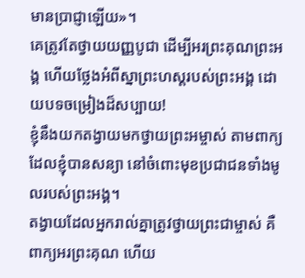មានប្រាជ្ញាឡើយ»។
គេត្រូវតែថ្វាយយញ្ញបូជា ដើម្បីអរព្រះគុណព្រះអង្គ ហើយថ្លែងអំពីស្នាព្រះហស្ដរបស់ព្រះអង្គ ដោយបទចម្រៀងដ៏សប្បាយ!
ខ្ញុំនឹងយកតង្វាយមកថ្វាយព្រះអម្ចាស់ តាមពាក្យដែលខ្ញុំបានសន្យា នៅចំពោះមុខប្រជាជនទាំងមូលរបស់ព្រះអង្គ។
តង្វាយដែលអ្នករាល់គ្នាត្រូវថ្វាយព្រះជាម្ចាស់ គឺពាក្យអរព្រះគុណ ហើយ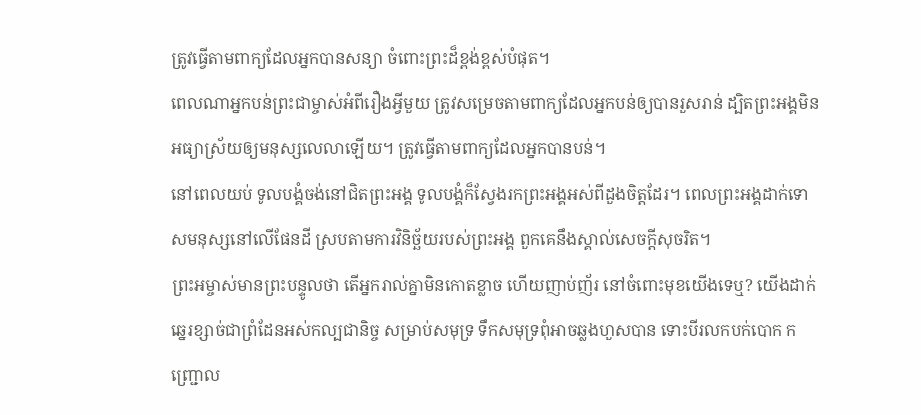ត្រូវធ្វើតាមពាក្យដែលអ្នកបានសន្យា ចំពោះព្រះដ៏ខ្ពង់ខ្ពស់បំផុត។
ពេលណាអ្នកបន់ព្រះជាម្ចាស់អំពីរឿងអ្វីមួយ ត្រូវសម្រេចតាមពាក្យដែលអ្នកបន់ឲ្យបានរួសរាន់ ដ្បិតព្រះអង្គមិនអធ្យាស្រ័យឲ្យមនុស្សលេលាឡើយ។ ត្រូវធ្វើតាមពាក្យដែលអ្នកបានបន់។
នៅពេលយប់ ទូលបង្គំចង់នៅជិតព្រះអង្គ ទូលបង្គំក៏ស្វែងរកព្រះអង្គអស់ពីដួងចិត្តដែរ។ ពេលព្រះអង្គដាក់ទោសមនុស្សនៅលើផែនដី ស្របតាមការវិនិច្ឆ័យរបស់ព្រះអង្គ ពួកគេនឹងស្គាល់សេចក្ដីសុចរិត។
ព្រះអម្ចាស់មានព្រះបន្ទូលថា តើអ្នករាល់គ្នាមិនកោតខ្លាច ហើយញាប់ញ័រ នៅចំពោះមុខយើងទេឬ? យើងដាក់ឆ្នេរខ្សាច់ជាព្រំដែនអស់កល្បជានិច្ច សម្រាប់សមុទ្រ ទឹកសមុទ្រពុំអាចឆ្លងហួសបាន ទោះបីរលកបក់បោក កញ្ជ្រោល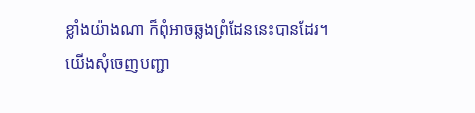ខ្លាំងយ៉ាងណា ក៏ពុំអាចឆ្លងព្រំដែននេះបានដែរ។
យើងសុំចេញបញ្ជា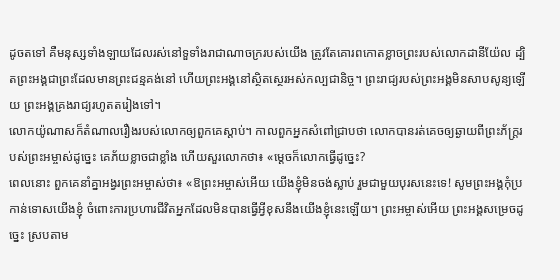ដូចតទៅ គឺមនុស្សទាំងឡាយដែលរស់នៅទួទាំងរាជាណាចក្ររបស់យើង ត្រូវតែគោរពកោតខ្លាចព្រះរបស់លោកដានីយ៉ែល ដ្បិតព្រះអង្គជាព្រះដែលមានព្រះជន្មគង់នៅ ហើយព្រះអង្គនៅស្ថិតស្ថេរអស់កល្បជានិច្ច។ ព្រះរាជ្យរបស់ព្រះអង្គមិនសាបសូន្យឡើយ ព្រះអង្គគ្រងរាជ្យរហូតតរៀងទៅ។
លោកយ៉ូណាសក៏តំណាលរឿងរបស់លោកឲ្យពួកគេស្ដាប់។ កាលពួកអ្នកសំពៅជ្រាបថា លោកបានរត់គេចឲ្យឆ្ងាយពីព្រះភ័ក្ត្ររបស់ព្រះអម្ចាស់ដូច្នេះ គេភ័យខ្លាចជាខ្លាំង ហើយសួរលោកថា៖ «ម្ដេចក៏លោកធ្វើដូច្នេះ?
ពេលនោះ ពួកគេនាំគ្នាអង្វរព្រះអម្ចាស់ថា៖ «ឱព្រះអម្ចាស់អើយ យើងខ្ញុំមិនចង់ស្លាប់ រួមជាមួយបុរសនេះទេ! សូមព្រះអង្គកុំប្រកាន់ទោសយើងខ្ញុំ ចំពោះការប្រហារជីវិតអ្នកដែលមិនបានធ្វើអ្វីខុសនឹងយើងខ្ញុំនេះឡើយ។ ព្រះអម្ចាស់អើយ ព្រះអង្គសម្រេចដូច្នេះ ស្របតាម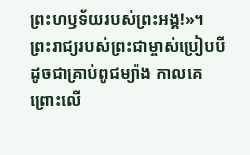ព្រះហឫទ័យរបស់ព្រះអង្គ!»។
ព្រះរាជ្យរបស់ព្រះជាម្ចាស់ប្រៀបបីដូចជាគ្រាប់ពូជម្យ៉ាង កាលគេព្រោះលើ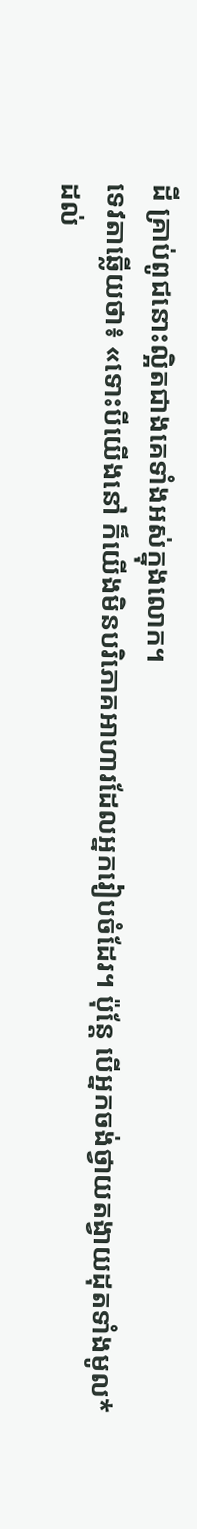ដី គ្រាប់ពូជនោះល្អិតជាងគេទាំងអស់ក្នុងលោក។
ទេវតាឆ្លើយថា៖ «ទោះបីយើងនៅ ក៏យើងមិនបរិភោគអាហារដែលអ្នករៀបចំដែរ។ ប៉ុន្តែ បើអ្នកចង់ថ្វាយតង្វាយដុតទាំងមូល*ដល់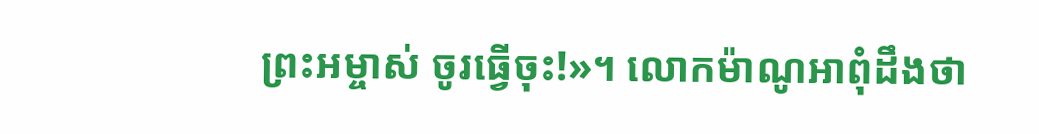ព្រះអម្ចាស់ ចូរធ្វើចុះ!»។ លោកម៉ាណូអាពុំដឹងថា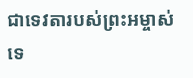ជាទេវតារបស់ព្រះអម្ចាស់ទេ